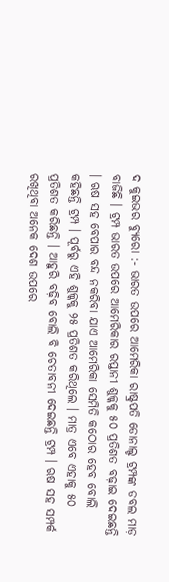ଦ କୁଇଭର ବ୍ୟୁରୋ :- ଭାରତ ଉପରେ ଆମେରିକା ରାଷ୍ଟ୍ରପତି ଡୋନାଲ୍ଡ ଟ୍ରମ୍ପଙ୍କ ଡବଲ ମାଡ଼ ବାଜିଛି । ଟ୍ରମ୍ପ ଭାରତ ଉପରେ ଆମେରିକାର ରପ୍ତାନୀ ଶୁଳ୍କକୁ ୫୦ ପ୍ରତିଶତ ବଢ଼ାଇ ଦେଇଛନ୍ତି । ଋଷ ସହ ବେପାର ବନ୍ଦ ନକରିବା ଯାଏ ଆମେରିକା ସେମିତି କଠୋର ହେବ ବୋଲି କହିଛନ୍ତି ଟ୍ରମ୍ପ । ପୂର୍ବରୁ ଏହି ଶୁଳ୍କକୁ ୨୫ ପ୍ରତିଶତ କରିଥିଲେ । ମାତ୍ର ଏବେ ଏହାକୁ ୫୦ ପ୍ରତିଶତ କରିଛନ୍ତି । ଆହୁରି ବଢ଼ିବ ବୋଲି ବି ଚେତାବନୀ ଦେଇଛନ୍ତି ଟ୍ରମ୍ପ । ଋଷ ସହ ସମ୍ପର୍କ ରଖିଥିବା ଅନେକ ଦେଶ ଉପରେ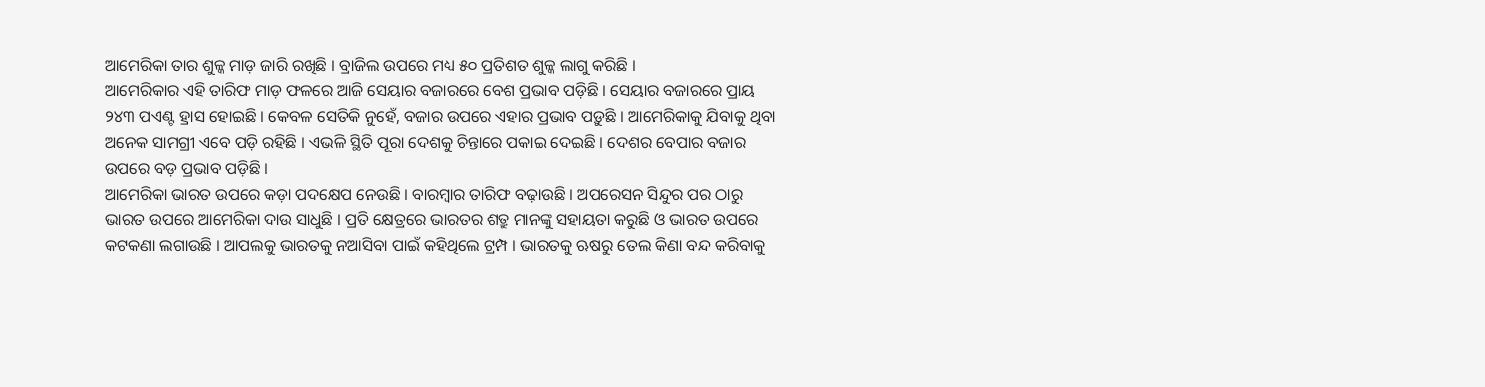ଆମେରିକା ତାର ଶୁଳ୍କ ମାଡ଼ ଜାରି ରଖିଛି । ବ୍ରାଜିଲ ଉପରେ ମଧ୍ୟ ୫୦ ପ୍ରତିଶତ ଶୁଳ୍କ ଲାଗୁ କରିଛି ।
ଆମେରିକାର ଏହି ତାରିଫ ମାଡ଼ ଫଳରେ ଆଜି ସେୟାର ବଜାରରେ ବେଶ ପ୍ରଭାବ ପଡ଼ିଛି । ସେୟାର ବଜାରରେ ପ୍ରାୟ ୨୪୩ ପଏଣ୍ଟ ହ୍ରାସ ହୋଇଛି । କେବଳ ସେତିକି ନୁହେଁ, ବଜାର ଉପରେ ଏହାର ପ୍ରଭାବ ପଡ଼ୁଛି । ଆମେରିକାକୁ ଯିବାକୁ ଥିବା ଅନେକ ସାମଗ୍ରୀ ଏବେ ପଡ଼ି ରହିଛି । ଏଭଳି ସ୍ଥିତି ପୂରା ଦେଶକୁ ଚିନ୍ତାରେ ପକାଇ ଦେଇଛି । ଦେଶର ବେପାର ବଜାର ଉପରେ ବଡ଼ ପ୍ରଭାବ ପଡ଼ିଛି ।
ଆମେରିକା ଭାରତ ଉପରେ କଡ଼ା ପଦକ୍ଷେପ ନେଉଛି । ବାରମ୍ବାର ତାରିଫ ବଢ଼ାଉଛି । ଅପରେସନ ସିନ୍ଦୁର ପର ଠାରୁ ଭାରତ ଉପରେ ଆମେରିକା ଦାଉ ସାଧୁଛି । ପ୍ରତି କ୍ଷେତ୍ରରେ ଭାରତର ଶତ୍ରୁ ମାନଙ୍କୁ ସହାୟତା କରୁଛି ଓ ଭାରତ ଉପରେ କଟକଣା ଲଗାଉଛି । ଆପଲକୁ ଭାରତକୁ ନଆସିବା ପାଇଁ କହିଥିଲେ ଟ୍ରମ୍ପ । ଭାରତକୁ ଋଷରୁ ତେଲ କିଣା ବନ୍ଦ କରିବାକୁ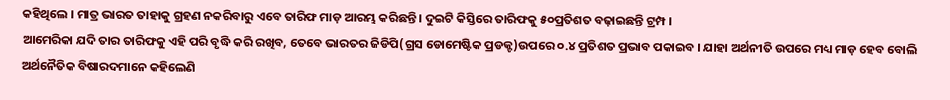କହିଥିଲେ । ମାତ୍ର ଭାରତ ତାହାକୁ ଗ୍ରହଣ ନକରିବାରୁ ଏବେ ତାରିଫ ମାଡ଼ ଆରମ୍ଭ କରିଛନ୍ତି । ଦୁଇଟି କିସ୍ତିରେ ତାରିଫକୁ ୫୦ପ୍ରତିଶତ ବଢ଼ାଇଛନ୍ତି ଟ୍ରମ୍ପ ।
ଆମେରିକା ଯଦି ତାର ତାରିଫକୁ ଏହି ପରି ବୃଦ୍ଧି କରି ରଖିବ, ତେବେ ଭାରତର ଜିଡିପି(ଗ୍ରସ ଡୋମେଷ୍ଟିକ ପ୍ରଡକ୍ଟ)ଉପରେ ୦.୪ ପ୍ରତିଶତ ପ୍ରଭାବ ପକାଇବ । ଯାହା ଅର୍ଥନୀତି ଉପରେ ମଧ୍ୟ ମାଡ଼ ହେବ ବୋଲି ଅର୍ଥନୈତିକ ବିଷାରଦମାନେ କହିଲେଣି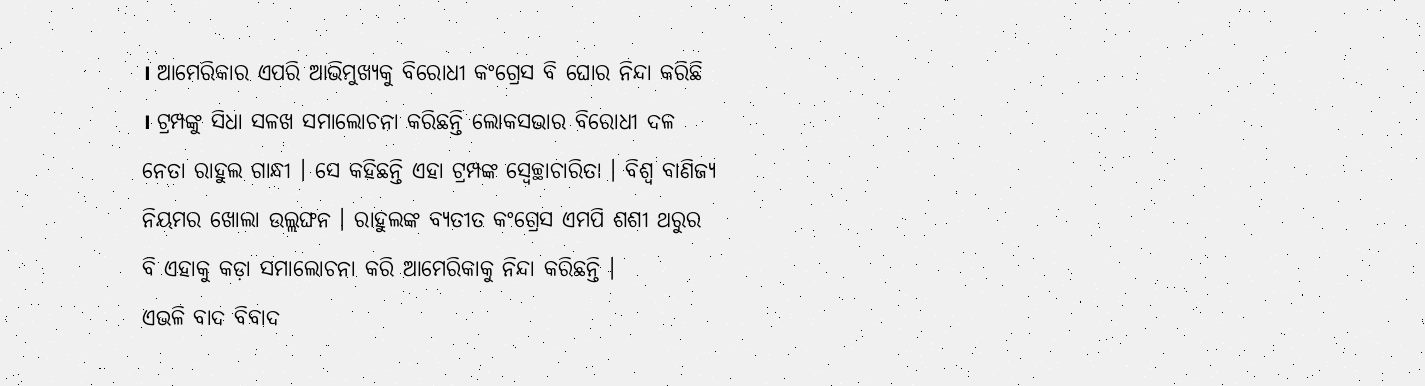। ଆମେରିକାର ଏପରି ଆଭିମୁଖ୍ୟକୁ ବିରୋଧୀ କଂଗ୍ରେସ ବି ଘୋର ନିନ୍ଦା କରିଛି । ଟ୍ରମ୍ପଙ୍କୁ ସିଧା ସଳଖ ସମାଲୋଚନା କରିଛନ୍ତି ଲୋକସଭାର ବିରୋଧୀ ଦଳ ନେତା ରାହୁଲ ଗାନ୍ଧୀ । ସେ କହିଛନ୍ତି ଏହା ଟ୍ରମ୍ପଙ୍କ ସ୍ୱେଚ୍ଛାଚାରିତା । ବିଶ୍ୱ ବାଣିଜ୍ୟ ନିୟମର ଖୋଲା ଉଲ୍ଲଙ୍ଘନ । ରାହୁଲଙ୍କ ବ୍ୟତୀତ କଂଗ୍ରେସ ଏମପି ଶଶୀ ଥରୁର ବି ଏହାକୁ କଡ଼ା ସମାଲୋଚନା କରି ଆମେରିକାକୁ ନିନ୍ଦା କରିଛନ୍ତି ।
ଏଭଳି ବାଦ ବିବାଦ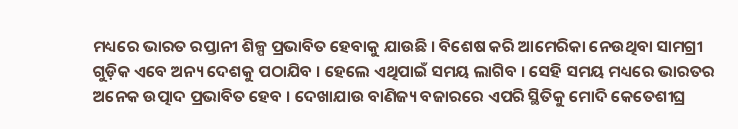ମଧ୍ୟରେ ଭାରତ ରପ୍ତାନୀ ଶିଳ୍ପ ପ୍ରଭାବିତ ହେବାକୁ ଯାଉଛି । ବିଶେଷ କରି ଆମେରିକା ନେଉଥିବା ସାମଗ୍ରୀ ଗୁଡ଼ିକ ଏବେ ଅନ୍ୟ ଦେଶକୁ ପଠାଯିବ । ହେଲେ ଏଥିପାଇଁ ସମୟ ଲାଗିବ । ସେହି ସମୟ ମଧ୍ୟରେ ଭାରତର ଅନେକ ଉତ୍ପାଦ ପ୍ରଭାବିତ ହେବ । ଦେଖାଯାଉ ବାଣିଜ୍ୟ ବଜାରରେ ଏପରି ସ୍ଥିତିକୁ ମୋଦି କେତେଶୀଘ୍ର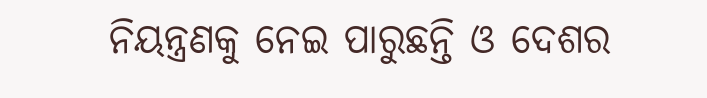ନିୟନ୍ତ୍ରଣକୁ ନେଇ ପାରୁଛନ୍ତି ଓ ଦେଶର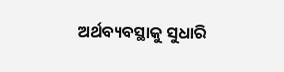ଅର୍ଥବ୍ୟବସ୍ଥାକୁ ସୁଧାରି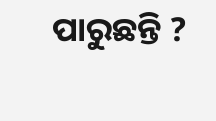ପାରୁଛନ୍ତି ?